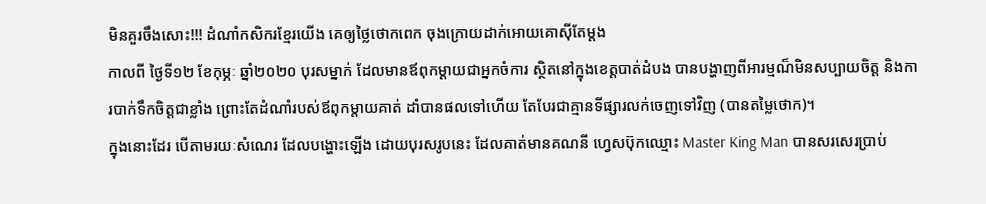មិនគួរចឹងសោះ!!! ដំណាំកសិករខ្មែរយើង គេឲ្យថ្លៃថោកពេក ចុងក្រោយដាក់អោយគោសុីតែម្តង
កាលពី ថ្ងៃទី១២ ខែកុម្ភៈ ឆ្នាំ២០២០ បុរសម្នាក់ ដែលមានឪពុកម្ដាយជាអ្នកចំការ ស្ថិតនៅក្នុងខេត្ដបាត់ដំបង បានបង្ហាញពីអារម្មណ៏មិនសប្បាយចិត្ដ និងការបាក់ទឹកចិត្ដជាខ្លាំង ព្រោះតែដំណាំរបស់ឪពុកម្ដាយគាត់ ដាំបានផលទៅហើយ តែបែរជាគ្មានទីផ្សារលក់ចេញទៅវិញ (បានតម្លៃថោក)។
ក្នុងនោះដែរ បើតាមរយៈសំណេរ ដែលបង្ហោះឡើង ដោយបុរសរូបនេះ ដែលគាត់មានគណនី ហ្វេសប៊ុកឈ្មោះ Master King Man បានសរសេរប្រាប់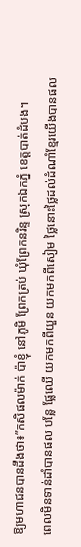ឱ្យមហាជនបានដឹងថា៖”កសិផលម៉ាក់ ប៉ាខ្ញុំ នៅភូមិ ព្រែកត្រប់ ឃុំព្រែកនរិន្ទ ស្រុកឯកភ្នំ ខេត្តបាត់ដំបង។
ពេលមិនទាន់ដាំបានផល បន្លែ ផ្លែឈើ យកមកពីយួន យកមកពីសៀម ថ្លៃនោះថ្លៃដល់ដំណាំខ្មែរយើងបានផល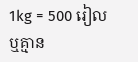1kg = 500 រៀល ឬគ្មាន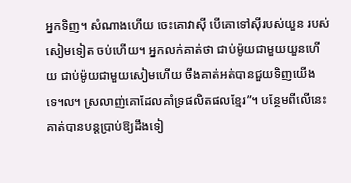អ្នកទិញ។ សំណាងហើយ ចេះគោវាសុី បើគោទៅសុីរបស់យួន របស់សៀមទៀត ចប់ហើយ។ អ្នកលក់គាត់ថា ជាប់ម៉ូយជាមួយយួនហើយ ជាប់ម៉ូយជាមួយសៀមហើយ ចឹងគាត់អត់បានជួយទិញយើងទេ៘ ស្រលាញ់គោដែលគាំទ្រផលិតផលខ្មែរ”។ បន្ថែមពីលើនេះ គាត់បានបន្ដប្រាប់ឱ្យដឹងទៀ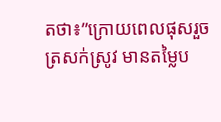តថា៖”ក្រោយពេលផុសរួច ត្រសក់ស្រូវ មានតម្លៃប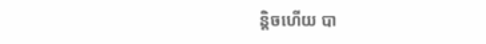ន្តិចហើយ បា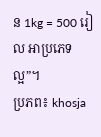ន 1kg = 500 រៀល អាប្រភេទល្អ”។
ប្រភព៖ khosja